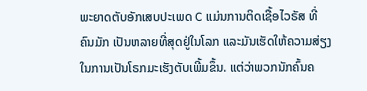ພະຍາດຕັບອັກເສບປະເພດ C ແມ່ນການຕິດເຊື້ອໄວຣັສ ທີ່
ຄົນມັກ ເປັນຫລາຍທີ່ສຸດຢູ່ໃນໂລກ ແລະມັນເຮັດໃຫ້ຄວາມສ່ຽງ
ໃນການເປັນໂຣກມະເຮັງຕັບເພີ້ມຂຶ້ນ. ແຕ່ວ່າພວກນັກຄົ້ນຄ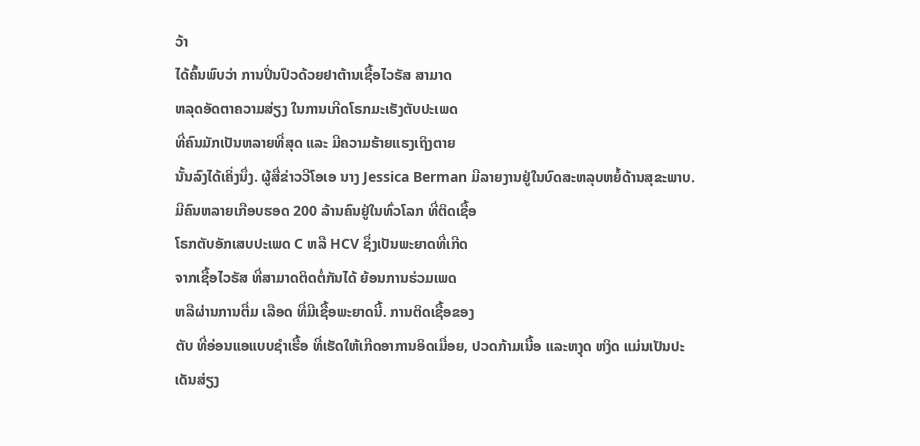ວ້າ
ໄດ້ຄົ້ນພົບວ່າ ການປິ່ນປົວດ້ວຍຢາຕ້ານເຊື້ອໄວຣັສ ສາມາດ
ຫລຸດອັດຕາຄວາມສ່ຽງ ໃນການເກີດໂຣກມະເຮັງຕັບປະເພດ
ທີ່ຄົນມັກເປັນຫລາຍທີ່ສຸດ ແລະ ມີຄວາມຮ້າຍແຮງເຖິງຕາຍ
ນັ້ນລົງໄດ້ເຄິ່ງນຶ່ງ. ຜູ້ສື່ຂ່າວວີໂອເອ ນາງ Jessica Berman ມີລາຍງານຢູ່ໃນບົດສະຫລຸບຫຍໍ້ດ້ານສຸຂະພາບ.
ມີຄົນຫລາຍເກືອບຮອດ 200 ລ້ານຄົນຢູ່ໃນທົ່ວໂລກ ທີ່ຕິດເຊື້ອ
ໂຣກຕັບອັກເສບປະເພດ C ຫລື HCV ຊຶ່ງເປັນພະຍາດທີ່ເກີດ
ຈາກເຊື້ອໄວຣັສ ທີ່ສາມາດຕິດຕໍ່ກັນໄດ້ ຍ້ອນການຮ່ວມເພດ
ຫລືຜ່ານການຕື່ມ ເລືອດ ທີ່ມີເຊື້ອພະຍາດນີ້. ການຕິດເຊື້ອຂອງ
ຕັບ ທີ່ອ່ອນແອແບບຊໍາເຮື້ອ ທີ່ເຮັດໃຫ້ເກີດອາການອິດເມື່ອຍ, ປວດກ້າມເນື້ອ ແລະຫງຸດ ຫງິດ ແມ່ນເປັນປະເດັນສ່ຽງ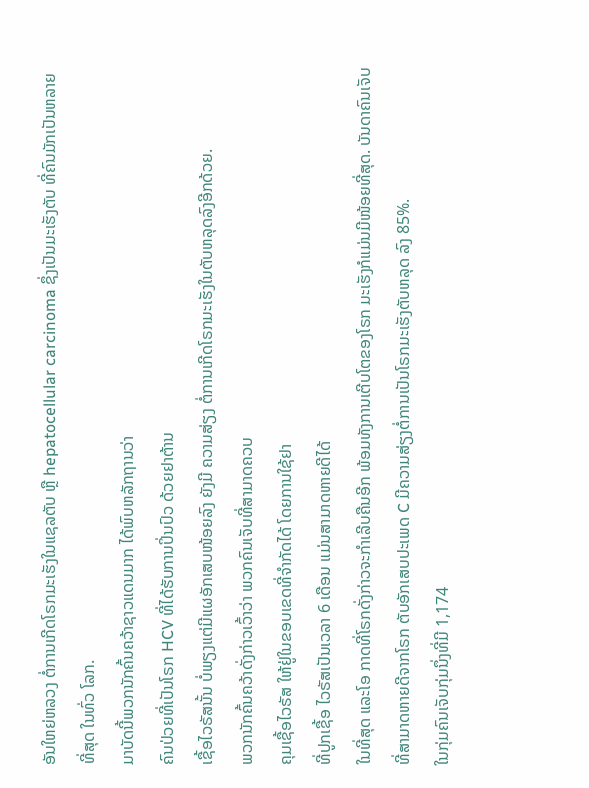ອັນໃຫຍ່ຫລວງ ຕໍ່ການເກີດໂຣກມະເຮັງໃນແຊລຕັບ ຫຼື hepatocellular carcinoma ຊຶ່ງເປັນມະເຮັງຕັບ ທີ່ຄົນມັກເປັນຫລາຍທີ່ສຸດ ໃນທົ່ວ ໂລກ.
ມາບັດນີ້ພວກນັກຄົ້ນຄວ້າຊາວແດນມາກ ໄດ້ພົບຫລັກຖານວ່າ
ຄົນປ່ວຍທີ່ເປັນໂຣກ HCV ທີ່ໄດ້ຮັບການປິ່ນປົວ ດ້ວຍຢາຕ້ານ
ເຊື້ອໄວຣັສນັ້ນ ບໍ່ພຽງແຕ່ມີແຜອັກເສບໜ້ອຍລົງ ຍັງມີ ຄວາມສ່ຽງ ຕໍ່ການເກີດໂຣກມະເຮັງໃນຕັບຫລຸດລົງອີກດ້ວຍ.
ພວກນັກຄົ້ນຄວ້າດັ່ງກ່າວເວົ້າວ່າ ພວກຄົນເຈັບທີ່ສາມາດຄວບ
ຄຸມເຊື້ອໄວຣັສ ໃຫ້ຢູ່ໃນຂອບເຂດທີ່ຈໍາກັດໄດ້ ໂດຍການໃຊ້ຢາ
ທີ່ປູກເຊື້ອ ໄວຣັສເປັນເວລາ 6 ເດືອນ ແມ່ນສາມາດຫາຍດີໄດ້
ໃນທີ່ສຸດ ແລະໂອ ກາດທີ່ໂຣກດັ່ງກ່າວຈະກຳເລີບຄືນອີກ ພ້ອມທັງການເຕີບໂຕຂອງໂຣກ ມະເຮັງກໍແມ່ນມີໜ້ອຍທີ່ສຸດ. ບັນດາຄົນເຈັບທີ່ສາມາດຫາຍດີຈາກໂຣກ ຕັບອັກເສບປະເພດ C ມີຄວາມສ່ຽງຕໍ່ການເປັນໂຣກມະເຮັງຕັບຫລຸດ ລົງ 85%.
ໃນກຸ່ມຄົນເຈັບກຸ່ມນຶ່ງທີ່ມີ 1,174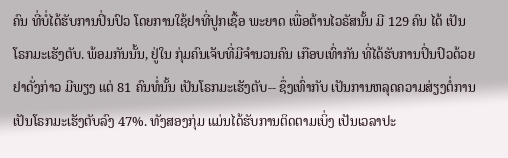ຄົນ ທີ່ບໍ່ໄດ້ຮັບການປິ່ນປົວ ໂດຍການໃຊ້ຢາທີ່ປູກເຊື້ອ ພະຍາດ ເພື່ອຕ້ານໄວຣັສນັ້ນ ມີ 129 ຄົນ ໄດ້ ເປັນໂຣກມະເຮັງຕັບ. ພ້ອມກັນນັ້ນ, ຢູ່ໃນ ກຸ່ມຄົນເຈັບທີ່ມີຈໍານວນຄົນ ເກືອບເທົ່າກັນ ທີ່ໄດ້ຮັບການປິ່ນປົວດ້ວຍຢາດັ່ງກ່າວ ມີພຽງ ແຕ່ 81 ຄົນທໍ່ນັ້ນ ເປັນໂຣກມະເຮັງຕັບ-- ຊຶ່ງເທົ່າກັບ ເປັນການຫລຸດຄວາມສ່ຽງຕໍ່ການ ເປັນໂຣກມະເຮັງຕັບລົງ 47%. ທັງສອງກຸ່ມ ແມ່ນໄດ້ຮັບການຕິດຕາມເບິ່ງ ເປັນເວລາປະ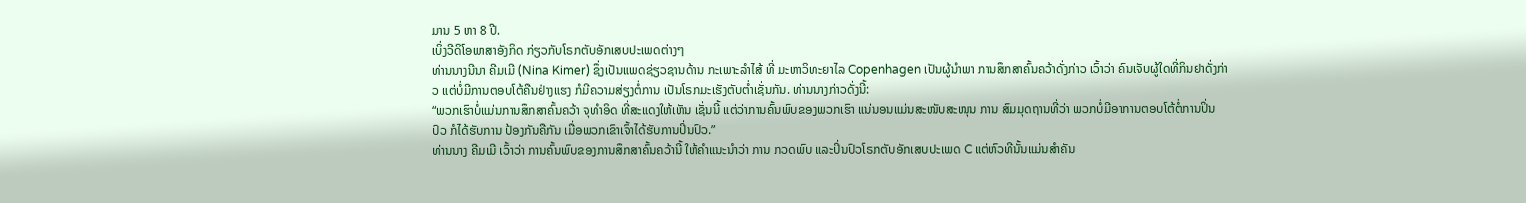ມານ 5 ຫາ 8 ປີ.
ເບິ່ງວີດິໂອພາສາອັງກິດ ກ່ຽວກັບໂຣກຕັບອັກເສບປະເພດຕ່າງໆ
ທ່ານນາງນີນາ ຄີມເມີ (Nina Kimer) ຊຶ່ງເປັນແພດຊ່ຽວຊານດ້ານ ກະເພາະລໍາໄສ້ ທີ່ ມະຫາວິທະຍາໄລ Copenhagen ເປັນຜູ້ນໍາພາ ການສຶກສາຄົ້ນຄວ້າດັ່ງກ່າວ ເວົ້າວ່າ ຄົນເຈັບຜູ້ໃດທີ່ກິນຢາດັ່ງກ່າວ ແຕ່ບໍ່ມີການຕອບໂຕ້ຄືນຢ່າງແຮງ ກໍມີຄວາມສ່ຽງຕໍ່ການ ເປັນໂຣກມະເຮັງຕັບຕໍ່າເຊັ່ນກັນ. ທ່ານນາງກ່າວດັ່ງນີ້:
“ພວກເຮົາບໍ່ແມ່ນການສຶກສາຄົ້ນຄວ້າ ຈຸທໍາອິດ ທີ່ສະແດງໃຫ້ເຫັນ ເຊັ່ນນີ້ ແຕ່ວ່າການຄົ້ນພົບຂອງພວກເຮົາ ແນ່ນອນແມ່ນສະໜັບສະໜຸນ ການ ສົມມຸດຖານທີ່ວ່າ ພວກບໍ່ມີອາການຕອບໂຕ້ຕໍ່ການປິ່ນປົວ ກໍໄດ້ຮັບການ ປ້ອງກັນຄືກັນ ເມື່ອພວກເຂົາເຈົ້າໄດ້ຮັບການປິ່ນປົວ.”
ທ່ານນາງ ຄີມເມີ ເວົ້າວ່າ ການຄົ້ນພົບຂອງການສຶກສາຄົ້ນຄວ້ານີ້ ໃຫ້ຄໍາແນະນໍາວ່າ ການ ກວດພົບ ແລະປິ່ນປົວໂຣກຕັບອັກເສບປະເພດ C ແຕ່ຫົວທີນັ້ນແມ່ນສໍາຄັນ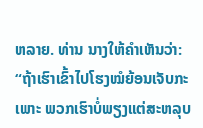ຫລາຍ. ທ່ານ ນາງໃຫ້ຄໍາເຫັນວ່າ:
“ຖ້າເຮົາເຂົ້າໄປໂຮງໝໍຍ້ອນເຈັບກະເພາະ ພວກເຮົາບໍ່ພຽງແຕ່ສະຫລຸບ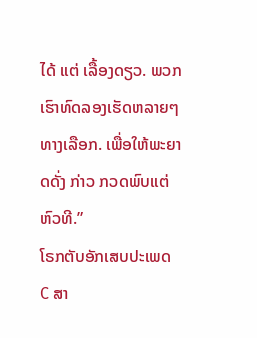ໄດ້ ແຕ່ ເລື້ອງດຽວ. ພວກເຮົາທົດລອງເຮັດຫລາຍໆ ທາງເລືອກ. ເພື່ອໃຫ້ພະຍາດດັ່ງ ກ່າວ ກວດພົບແຕ່ຫົວທີ.”
ໂຣກຕັບອັກເສບປະເພດ C ສາ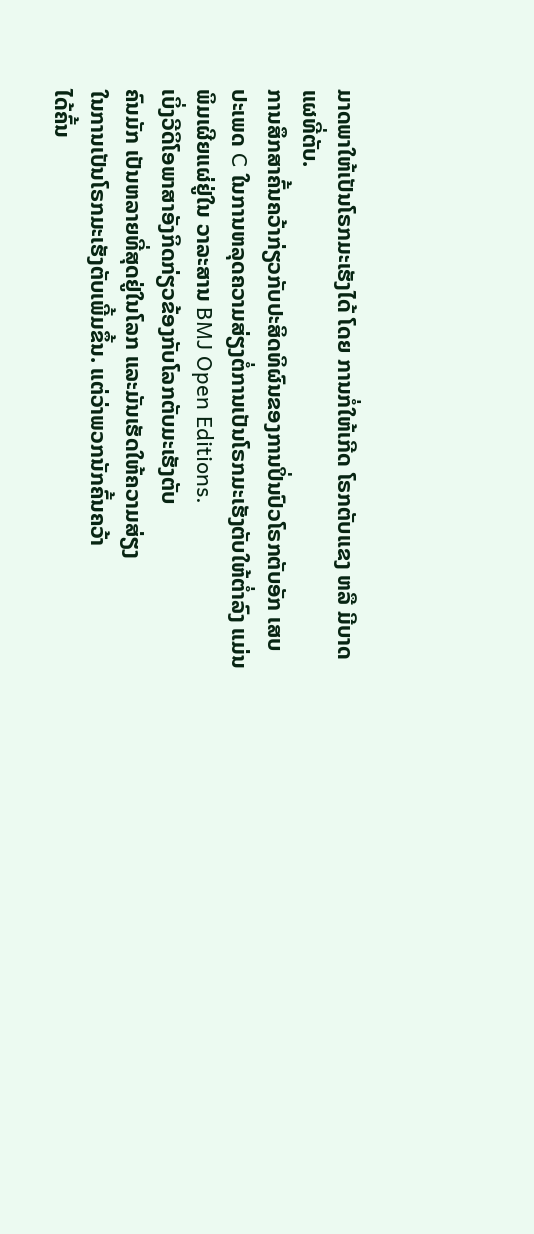ມາດພາໃຫ້ເປັນໂຣກມະເຮັງໄດ້ ໂດຍ ການກໍ່ໃຫ້ເກີດ ໂຣກຕັບແຂງ ຫລື ມີບາດແຜທີ່ຕັບ.
ການສຶກສາຄົ້ນຄວ້າກ່ຽວກັບປະສິດທິຜົນຂອງການປິ່ນປົວໂຣກຕັບອັກ ເສບປະເພດ C ໃນການຫລຸດຄວາມສ່ຽງຕໍ່ການເປັນໂຣກມະເຮັງຕັບໃຫ້ຕໍ່າລົງ ແມ່ນພິມເຜີຍແຜ່ຢູ່ໃນ ວາລະສານ BMJ Open Editions.
ເບິ່ງວີດິໂອພາສາອັງກິດກ່ຽວຂ້ອງກັບໂລກຕັບມະເຮັງຕັບ
ຄົນມັກ ເປັນຫລາຍທີ່ສຸດຢູ່ໃນໂລກ ແລະມັນເຮັດໃຫ້ຄວາມສ່ຽງ
ໃນການເປັນໂຣກມະເຮັງຕັບເພີ້ມຂຶ້ນ. ແຕ່ວ່າພວກນັກຄົ້ນຄວ້າ
ໄດ້ຄົ້ນ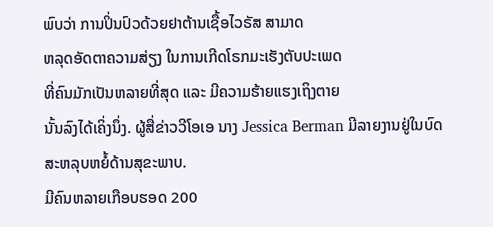ພົບວ່າ ການປິ່ນປົວດ້ວຍຢາຕ້ານເຊື້ອໄວຣັສ ສາມາດ
ຫລຸດອັດຕາຄວາມສ່ຽງ ໃນການເກີດໂຣກມະເຮັງຕັບປະເພດ
ທີ່ຄົນມັກເປັນຫລາຍທີ່ສຸດ ແລະ ມີຄວາມຮ້າຍແຮງເຖິງຕາຍ
ນັ້ນລົງໄດ້ເຄິ່ງນຶ່ງ. ຜູ້ສື່ຂ່າວວີໂອເອ ນາງ Jessica Berman ມີລາຍງານຢູ່ໃນບົດສະຫລຸບຫຍໍ້ດ້ານສຸຂະພາບ.
ມີຄົນຫລາຍເກືອບຮອດ 200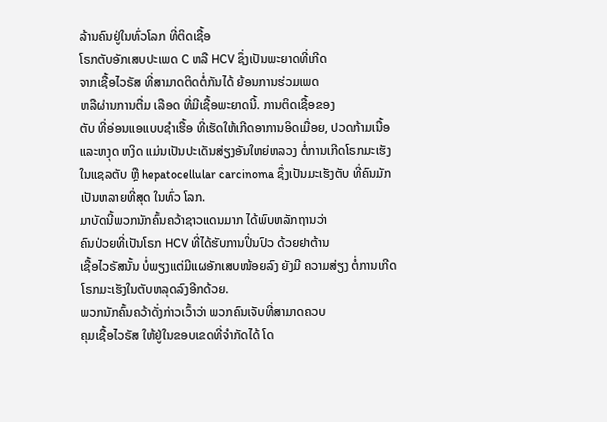ລ້ານຄົນຢູ່ໃນທົ່ວໂລກ ທີ່ຕິດເຊື້ອ
ໂຣກຕັບອັກເສບປະເພດ C ຫລື HCV ຊຶ່ງເປັນພະຍາດທີ່ເກີດ
ຈາກເຊື້ອໄວຣັສ ທີ່ສາມາດຕິດຕໍ່ກັນໄດ້ ຍ້ອນການຮ່ວມເພດ
ຫລືຜ່ານການຕື່ມ ເລືອດ ທີ່ມີເຊື້ອພະຍາດນີ້. ການຕິດເຊື້ອຂອງ
ຕັບ ທີ່ອ່ອນແອແບບຊໍາເຮື້ອ ທີ່ເຮັດໃຫ້ເກີດອາການອິດເມື່ອຍ, ປວດກ້າມເນື້ອ ແລະຫງຸດ ຫງິດ ແມ່ນເປັນປະເດັນສ່ຽງອັນໃຫຍ່ຫລວງ ຕໍ່ການເກີດໂຣກມະເຮັງໃນແຊລຕັບ ຫຼື hepatocellular carcinoma ຊຶ່ງເປັນມະເຮັງຕັບ ທີ່ຄົນມັກເປັນຫລາຍທີ່ສຸດ ໃນທົ່ວ ໂລກ.
ມາບັດນີ້ພວກນັກຄົ້ນຄວ້າຊາວແດນມາກ ໄດ້ພົບຫລັກຖານວ່າ
ຄົນປ່ວຍທີ່ເປັນໂຣກ HCV ທີ່ໄດ້ຮັບການປິ່ນປົວ ດ້ວຍຢາຕ້ານ
ເຊື້ອໄວຣັສນັ້ນ ບໍ່ພຽງແຕ່ມີແຜອັກເສບໜ້ອຍລົງ ຍັງມີ ຄວາມສ່ຽງ ຕໍ່ການເກີດໂຣກມະເຮັງໃນຕັບຫລຸດລົງອີກດ້ວຍ.
ພວກນັກຄົ້ນຄວ້າດັ່ງກ່າວເວົ້າວ່າ ພວກຄົນເຈັບທີ່ສາມາດຄວບ
ຄຸມເຊື້ອໄວຣັສ ໃຫ້ຢູ່ໃນຂອບເຂດທີ່ຈໍາກັດໄດ້ ໂດ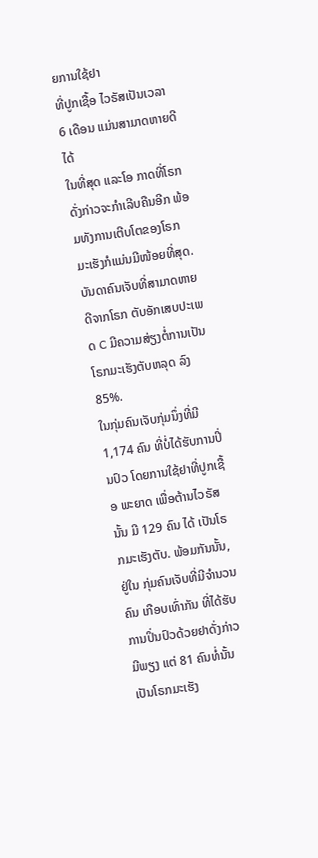ຍການໃຊ້ຢາ
ທີ່ປູກເຊື້ອ ໄວຣັສເປັນເວລາ 6 ເດືອນ ແມ່ນສາມາດຫາຍດີໄດ້
ໃນທີ່ສຸດ ແລະໂອ ກາດທີ່ໂຣກດັ່ງກ່າວຈະກຳເລີບຄືນອີກ ພ້ອມທັງການເຕີບໂຕຂອງໂຣກ ມະເຮັງກໍແມ່ນມີໜ້ອຍທີ່ສຸດ. ບັນດາຄົນເຈັບທີ່ສາມາດຫາຍດີຈາກໂຣກ ຕັບອັກເສບປະເພດ C ມີຄວາມສ່ຽງຕໍ່ການເປັນໂຣກມະເຮັງຕັບຫລຸດ ລົງ 85%.
ໃນກຸ່ມຄົນເຈັບກຸ່ມນຶ່ງທີ່ມີ 1,174 ຄົນ ທີ່ບໍ່ໄດ້ຮັບການປິ່ນປົວ ໂດຍການໃຊ້ຢາທີ່ປູກເຊື້ອ ພະຍາດ ເພື່ອຕ້ານໄວຣັສນັ້ນ ມີ 129 ຄົນ ໄດ້ ເປັນໂຣກມະເຮັງຕັບ. ພ້ອມກັນນັ້ນ, ຢູ່ໃນ ກຸ່ມຄົນເຈັບທີ່ມີຈໍານວນຄົນ ເກືອບເທົ່າກັນ ທີ່ໄດ້ຮັບການປິ່ນປົວດ້ວຍຢາດັ່ງກ່າວ ມີພຽງ ແຕ່ 81 ຄົນທໍ່ນັ້ນ ເປັນໂຣກມະເຮັງ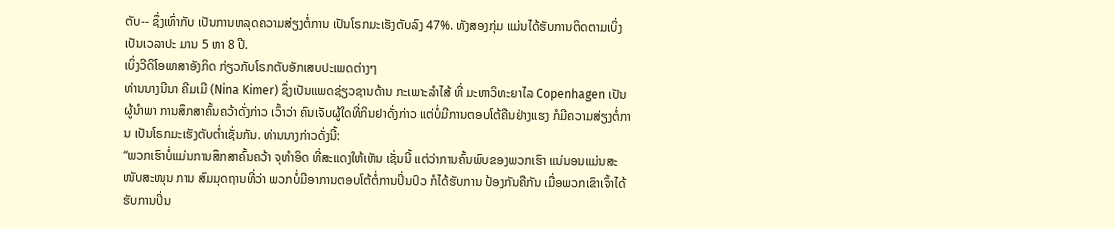ຕັບ-- ຊຶ່ງເທົ່າກັບ ເປັນການຫລຸດຄວາມສ່ຽງຕໍ່ການ ເປັນໂຣກມະເຮັງຕັບລົງ 47%. ທັງສອງກຸ່ມ ແມ່ນໄດ້ຮັບການຕິດຕາມເບິ່ງ ເປັນເວລາປະ ມານ 5 ຫາ 8 ປີ.
ເບິ່ງວີດິໂອພາສາອັງກິດ ກ່ຽວກັບໂຣກຕັບອັກເສບປະເພດຕ່າງໆ
ທ່ານນາງນີນາ ຄີມເມີ (Nina Kimer) ຊຶ່ງເປັນແພດຊ່ຽວຊານດ້ານ ກະເພາະລໍາໄສ້ ທີ່ ມະຫາວິທະຍາໄລ Copenhagen ເປັນຜູ້ນໍາພາ ການສຶກສາຄົ້ນຄວ້າດັ່ງກ່າວ ເວົ້າວ່າ ຄົນເຈັບຜູ້ໃດທີ່ກິນຢາດັ່ງກ່າວ ແຕ່ບໍ່ມີການຕອບໂຕ້ຄືນຢ່າງແຮງ ກໍມີຄວາມສ່ຽງຕໍ່ການ ເປັນໂຣກມະເຮັງຕັບຕໍ່າເຊັ່ນກັນ. ທ່ານນາງກ່າວດັ່ງນີ້:
“ພວກເຮົາບໍ່ແມ່ນການສຶກສາຄົ້ນຄວ້າ ຈຸທໍາອິດ ທີ່ສະແດງໃຫ້ເຫັນ ເຊັ່ນນີ້ ແຕ່ວ່າການຄົ້ນພົບຂອງພວກເຮົາ ແນ່ນອນແມ່ນສະໜັບສະໜຸນ ການ ສົມມຸດຖານທີ່ວ່າ ພວກບໍ່ມີອາການຕອບໂຕ້ຕໍ່ການປິ່ນປົວ ກໍໄດ້ຮັບການ ປ້ອງກັນຄືກັນ ເມື່ອພວກເຂົາເຈົ້າໄດ້ຮັບການປິ່ນ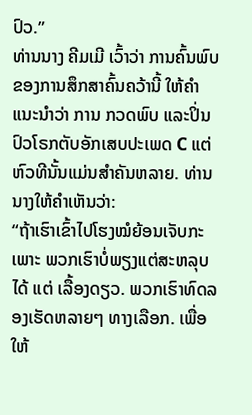ປົວ.”
ທ່ານນາງ ຄີມເມີ ເວົ້າວ່າ ການຄົ້ນພົບຂອງການສຶກສາຄົ້ນຄວ້ານີ້ ໃຫ້ຄໍາແນະນໍາວ່າ ການ ກວດພົບ ແລະປິ່ນປົວໂຣກຕັບອັກເສບປະເພດ C ແຕ່ຫົວທີນັ້ນແມ່ນສໍາຄັນຫລາຍ. ທ່ານ ນາງໃຫ້ຄໍາເຫັນວ່າ:
“ຖ້າເຮົາເຂົ້າໄປໂຮງໝໍຍ້ອນເຈັບກະເພາະ ພວກເຮົາບໍ່ພຽງແຕ່ສະຫລຸບໄດ້ ແຕ່ ເລື້ອງດຽວ. ພວກເຮົາທົດລອງເຮັດຫລາຍໆ ທາງເລືອກ. ເພື່ອໃຫ້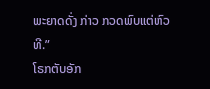ພະຍາດດັ່ງ ກ່າວ ກວດພົບແຕ່ຫົວທີ.”
ໂຣກຕັບອັກ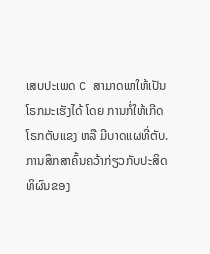ເສບປະເພດ C ສາມາດພາໃຫ້ເປັນໂຣກມະເຮັງໄດ້ ໂດຍ ການກໍ່ໃຫ້ເກີດ ໂຣກຕັບແຂງ ຫລື ມີບາດແຜທີ່ຕັບ.
ການສຶກສາຄົ້ນຄວ້າກ່ຽວກັບປະສິດທິຜົນຂອງ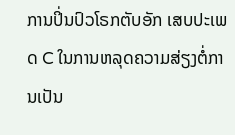ການປິ່ນປົວໂຣກຕັບອັກ ເສບປະເພດ C ໃນການຫລຸດຄວາມສ່ຽງຕໍ່ການເປັນ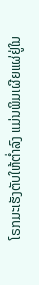ໂຣກມະເຮັງຕັບໃຫ້ຕໍ່າລົງ ແມ່ນພິມເຜີຍແຜ່ຢູ່ໃນ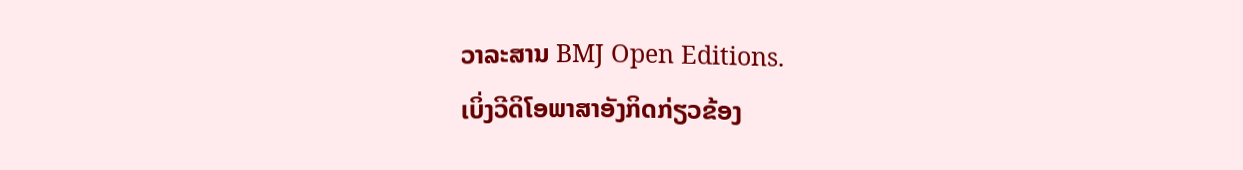ວາລະສານ BMJ Open Editions.
ເບິ່ງວີດິໂອພາສາອັງກິດກ່ຽວຂ້ອງ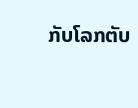ກັບໂລກຕັບ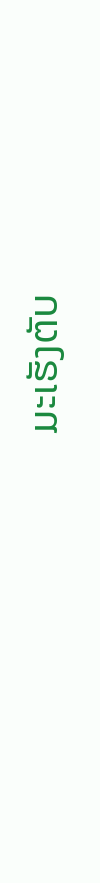ມະເຮັງຕັບ